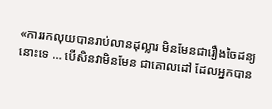«ការរកលុយបានរាប់លានដុល្លារ មិនមែនជារឿងចៃដន្យនោះទេ … បើសិនវាមិនមែន ជាគោលដៅ ដែលអ្នកបាន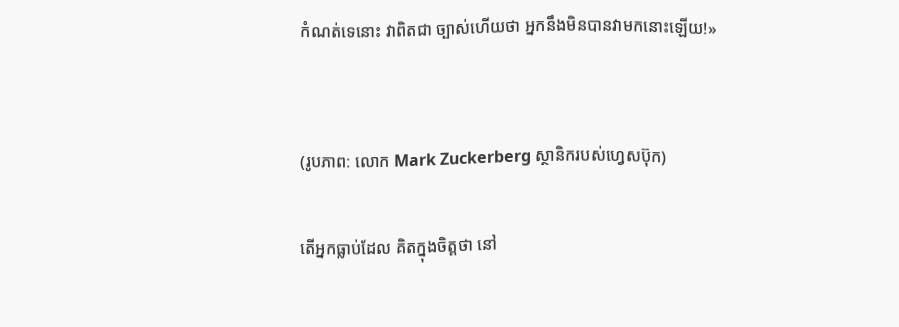កំណត់ទេនោះ វាពិតជា ច្បាស់ហើយថា អ្នកនឹងមិនបានវាមកនោះឡើយ!»


(រូបភាព: លោក Mark Zuckerberg ស្ថានិករបស់ហ្វេសប៊ុក)

តើអ្នកធ្លាប់ដែល គិតក្នុងចិត្តថា នៅ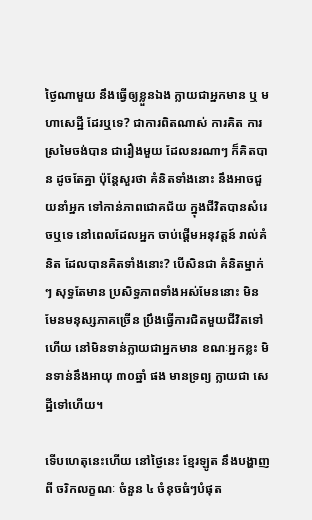ថ្ងៃណាមួយ នឹងធ្វើឲ្យខ្លួនឯង ក្លាយជាអ្នកមាន ឬ មហាសេដ្ឋី ដែរឬទេ? ជាការពិតណាស់ ការគិត ការស្រមៃចង់បាន ជារឿងមួយ ដែលនរណាៗ ក៏គិតបាន ដូចតែគ្នា ប៉ុន្តែសួរថា គំនិតទាំងនោះ នឹងអាចជួយនាំអ្នក ទៅកាន់ភាពជោគជ័យ ក្នុងជីវិតបានសំរេចឬទេ នៅពេលដែលអ្នក ចាប់ផ្តើមអនុវត្តន៍ រាល់គំនិត ដែលបានគិតទាំងនោះ? បើសិនជា គំនិតម្នាក់ៗ សុទ្ធតែមាន ប្រសិទ្ធភាពទាំងអស់មែននោះ មិនមែនមនុស្សភាគច្រើន ប្រឹងធ្វើការជិតមួយជីវិតទៅហើយ នៅមិនទាន់ក្លាយជាអ្នកមាន ខណៈអ្នកខ្លះ មិនទាន់នឹងអាយុ ៣០ឆ្នាំ ផង មានទ្រព្យ ក្លាយជា សេដ្ឋីទៅហើយ។

ទើបហេតុនេះហើយ នៅថ្ងៃនេះ ខ្មែរឡូត នឹងបង្ហាញពី ចរិកលក្ខណៈ ចំនួន ៤ ចំនុចធំៗបំផុត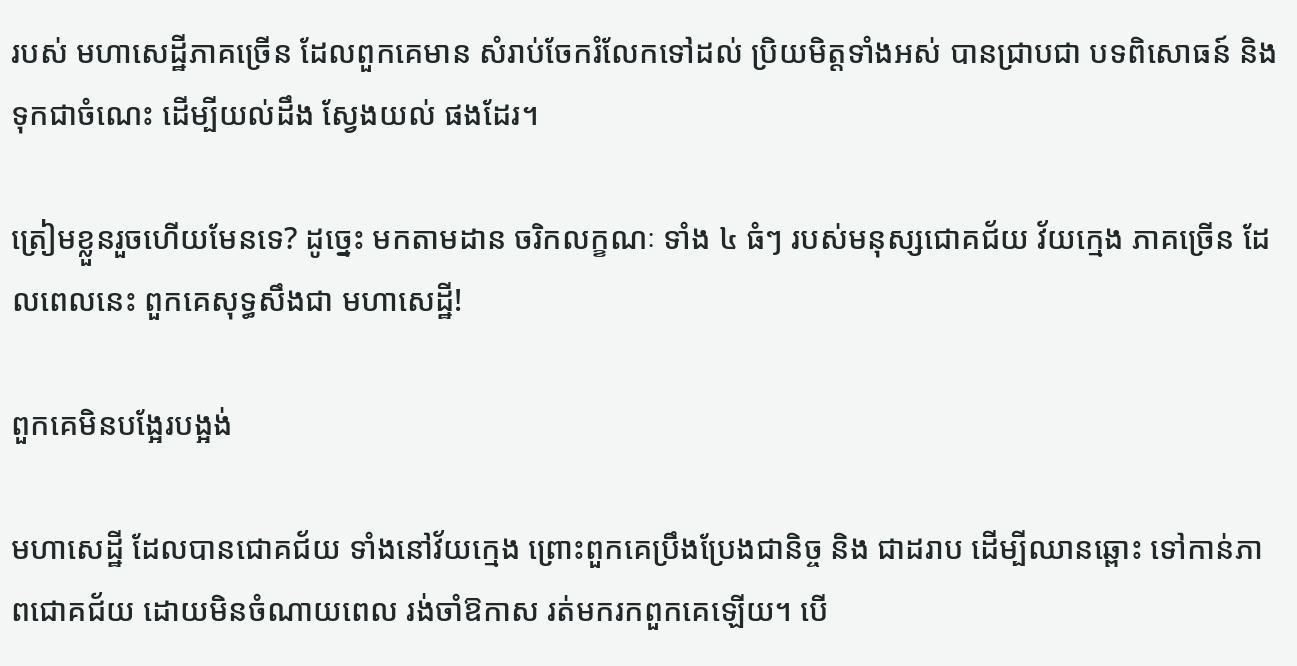របស់ មហាសេដ្ឋីភាគច្រើន ដែលពួកគេមាន សំរាប់ចែករំលែកទៅដល់ ប្រិយមិត្តទាំងអស់ បានជ្រាបជា បទពិសោធន៍ និង ទុកជាចំណេះ ដើម្បីយល់ដឹង ស្វែងយល់ ផងដែរ។

ត្រៀមខ្លួនរួចហើយមែនទេ? ដូច្នេះ មកតាមដាន ចរិកលក្ខណៈ ទាំង ៤ ធំៗ របស់មនុស្សជោគជ័យ វ័យក្មេង ភាគច្រើន ដែលពេលនេះ ពួកគេសុទ្ធសឹងជា មហាសេដ្ឋី!

ពួកគេមិនបង្អែរបង្អង់

មហាសេដ្ឋី ដែលបានជោគជ័យ ទាំងនៅវ័យក្មេង ព្រោះពួកគេប្រឹងប្រែងជានិច្ច និង ជាដរាប ដើម្បីឈានឆ្ពោះ ទៅកាន់ភាពជោគជ័យ ដោយមិនចំណាយពេល រង់ចាំឱកាស រត់មករកពួកគេឡើយ។ បើ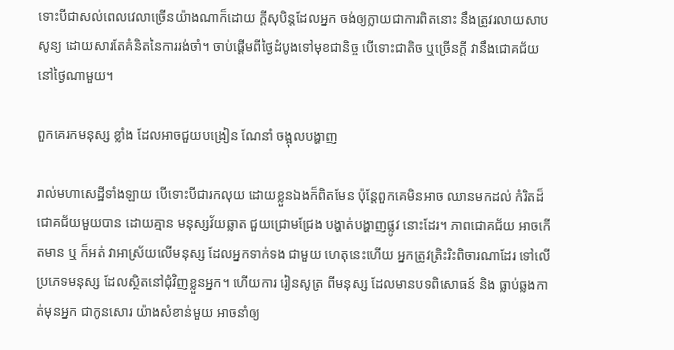ទោះបីជាសល់ពេលវេលាច្រើនយ៉ាងណាក៏ដោយ ក្តីសុបិន្តដែលអ្នក ចង់ឲ្យក្លាយជាការពិតនោះ នឹងត្រូវរលាយសាបសូន្យ ដោយសារតែគំនិតនៃការរង់ចាំ។ ចាប់ផ្តើមពីថ្ងៃដំបូងទៅមុខជានិច្ច បើទោះជាតិច ឬច្រើនក្តី វានឹងជោគជ័យ នៅថ្ងៃណាមួយ។

ពួកគេរកមនុស្ស ខ្លាំង ដែលអាចជួយបង្រៀន ណែនាំ ចង្អុលបង្ហាញ

រាល់មហាសេដ្ឋីទាំងឡាយ បើទោះបីជារកលុយ ដោយខ្លួនឯងក៏ពិតមែន ប៉ុន្តែពួកគេមិនអាច ឈានមកដល់ កំរិតដ៏ជោគជ័យមួយបាន ដោយគ្មាន មនុស្សវ័យឆ្លាត ជួយជ្រោមជ្រែង បង្ហាត់បង្ហាញផ្លូវ នោះដែរ។ ភាពជោគជ័យ អាចកើតមាន ឬ ក៏អត់ វាអាស្រ័យលើមនុស្ស ដែលអ្នកទាក់ទង ជាមួយ ហេតុនេះហើយ អ្នកត្រូវត្រិះរិះពិចារណាដែរ ទៅលើប្រភេទមនុស្ស ដែលស្ថិតនៅជុំវិញខ្លួនអ្នក។ ហើយការ រៀនសូត្រ ពីមនុស្ស ដែលមានបទពិសោធន៍ និង ធ្លាប់ឆ្លងកាត់មុនអ្នក ជាកូនសោរ យ៉ាងសំខាន់មួយ អាចនាំឲ្យ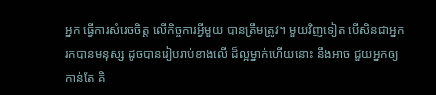អ្នក ធ្វើការសំរេចចិត្ត លើកិច្ចការអ្វីមួយ បានត្រឹមត្រូវ។ មួយវិញទៀត បើសិនជាអ្នក រកបានមនុស្ស ដូចបានរៀបរាប់ខាងលើ ដ៏ល្អម្នាក់ហើយនោះ នឹងអាច ជួយអ្នកឲ្យកាន់តែ គិ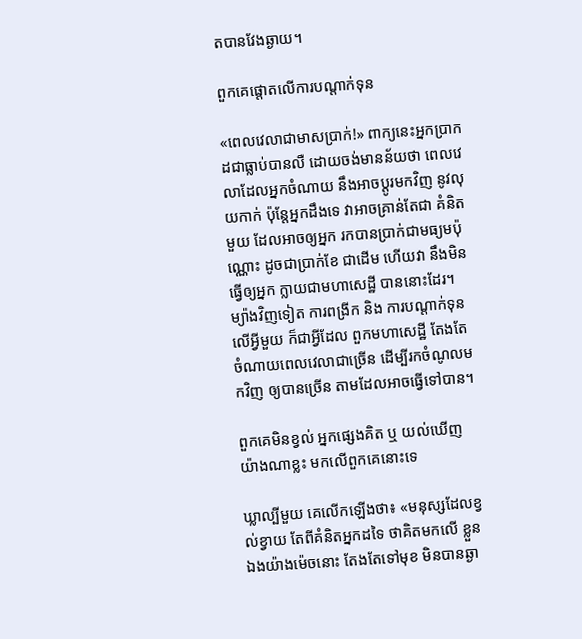តបានវែងឆ្ងាយ។

ពួកគេផ្តោតលើការបណ្តាក់ទុន

«ពេលវេលាជាមាសប្រាក់!» ពាក្យនេះអ្នកប្រាកដជាធ្លាប់បានលឺ ដោយចង់មានន័យថា ពេលវេលាដែលអ្នកចំណាយ នឹងអាចប្តូរមកវិញ នូវលុយកាក់ ប៉ុន្តែអ្នកដឹងទេ វាអាចគ្រាន់តែជា គំនិតមួយ ដែលអាចឲ្យអ្នក រកបានប្រាក់ជាមធ្យមប៉ុណ្ណោះ ដូចជាប្រាក់ខែ ជាដើម ហើយវា នឹងមិនធ្វើឲ្យអ្នក ក្លាយជាមហាសេដ្ឋី បាននោះដែរ។ ម្យ៉ាងវិញទៀត ការពង្រីក និង ការបណ្តាក់ទុនលើអ្វីមួយ ក៏ជាអ្វីដែល ពួកមហាសេដ្ឋី តែងតែចំណាយពេលវេលាជាច្រើន ដើម្បីរកចំណូលមកវិញ ឲ្យបានច្រើន តាមដែលអាចធ្វើទៅបាន។

ពួកគេមិនខ្វល់ អ្នកផ្សេងគិត ឬ យល់ឃើញ យ៉ាងណាខ្លះ មកលើពួកគេនោះទេ

ឃ្លាល្បីមួយ គេលើកឡើងថា៖ «មនុស្សដែលខ្វល់ខ្វាយ តែពីគំនិតអ្នកដទៃ ថាគិតមកលើ ខ្លួនឯងយ៉ាងម៉េចនោះ តែងតែទៅមុខ មិនបានឆ្ងា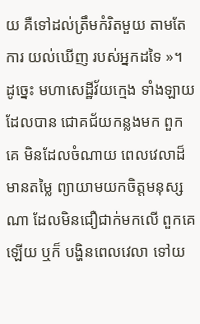យ គឺទៅដល់ត្រឹមកំរិតមួយ តាមតែការ យល់ឃើញ របស់អ្នកដទៃ »។ ដូច្នេះ មហាសេដ្ឋីវ័យក្មេង ទាំងឡាយ ដែលបាន ជោគជ័យកន្លងមក ពួកគេ មិនដែលចំណាយ ពេលវេលាដ៏មានតម្លៃ ព្យាយាមយកចិត្តមនុស្សណា ដែលមិនជឿជាក់មកលើ ពួកគេឡើយ ឬក៏ បង្ហិនពេលវេលា ទៅយ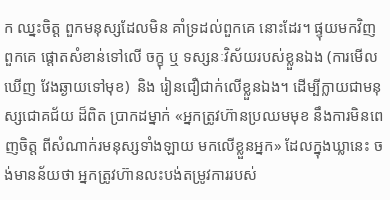ក ឈ្នះចិត្ត ពួកមនុស្សដែលមិន គាំទ្រដល់ពួកគេ នោះដែរ។ ផ្ទុយមកវិញ ពួកគេ ផ្តោតសំខាន់ទៅលើ ចក្ខុ ឬ ទស្សនៈវិស័យរបស់ខ្លួនឯង (ការមើលឃើញ វែងឆ្ងាយទៅមុខ)  និង រៀនជឿជាក់លើខ្លួនឯង។ ដើម្បីក្លាយជាមនុស្សជោគជ័យ ដ៏ពិត ប្រាកដម្នាក់ «អ្នកត្រូវហ៊ានប្រឈមមុខ នឹងការមិនពេញចិត្ត ពីសំណាក់រមនុស្សទាំងឡាយ មកលើខ្លួនអ្នក» ដែលក្នុងឃ្លានេះ ចង់មានន័យថា អ្នកត្រូវហ៊ានលះបង់តម្រូវការរបស់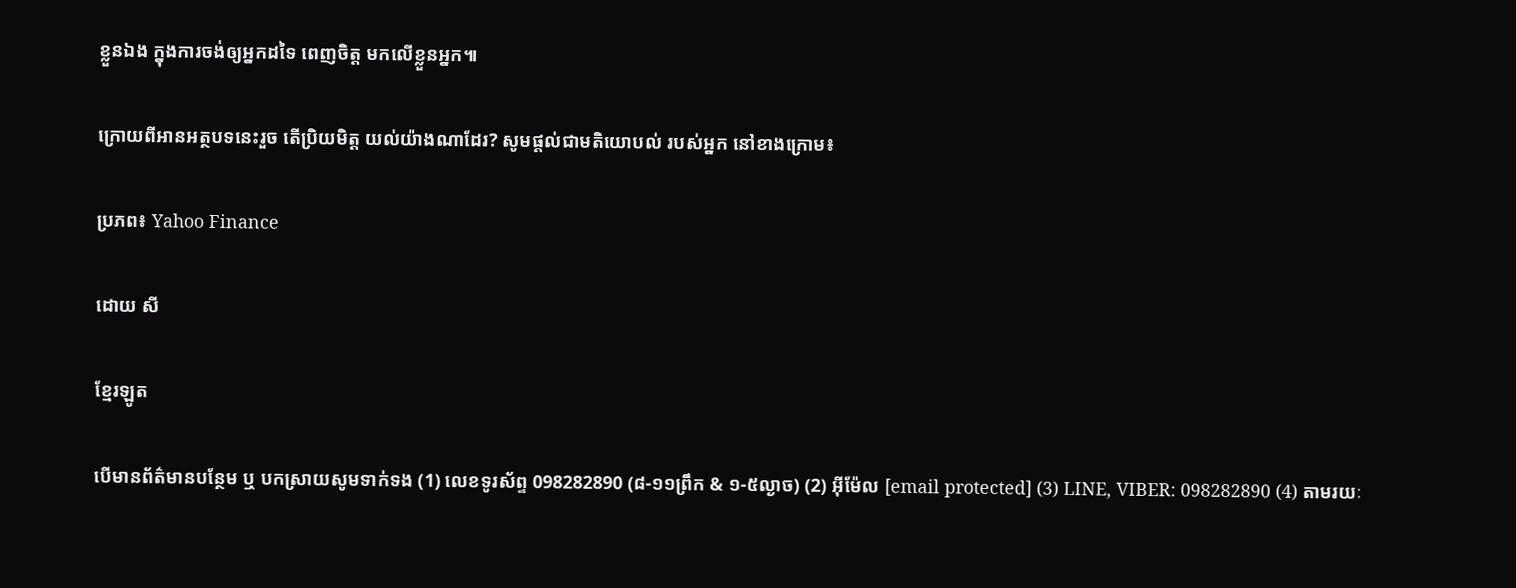ខ្លួនឯង ក្នុងការចង់ឲ្យអ្នកដទៃ ពេញចិត្ត មកលើខ្លួនអ្នក៕

ក្រោយពីអានអត្ថបទនេះរួច តើប្រិយមិត្ត យល់យ៉ាងណាដែរ? សូមផ្តល់ជាមតិយោបល់ របស់អ្នក នៅខាងក្រោម៖

ប្រភព៖ Yahoo Finance

ដោយ សី

ខ្មែរឡូត

បើមានព័ត៌មានបន្ថែម ឬ បកស្រាយសូមទាក់ទង (1) លេខទូរស័ព្ទ 098282890 (៨-១១ព្រឹក & ១-៥ល្ងាច) (2) អ៊ីម៉ែល [email protected] (3) LINE, VIBER: 098282890 (4) តាមរយៈ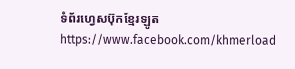ទំព័រហ្វេសប៊ុកខ្មែរឡូត https://www.facebook.com/khmerload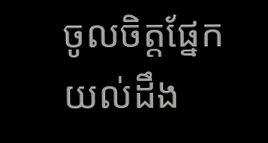ចូលចិត្តផ្នែក យល់ដឹង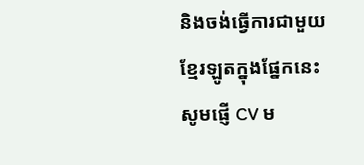និងចង់ធ្វើការជាមួយខ្មែរឡូតក្នុងផ្នែកនេះ សូមផ្ញើ CV ម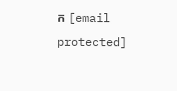ក [email protected]